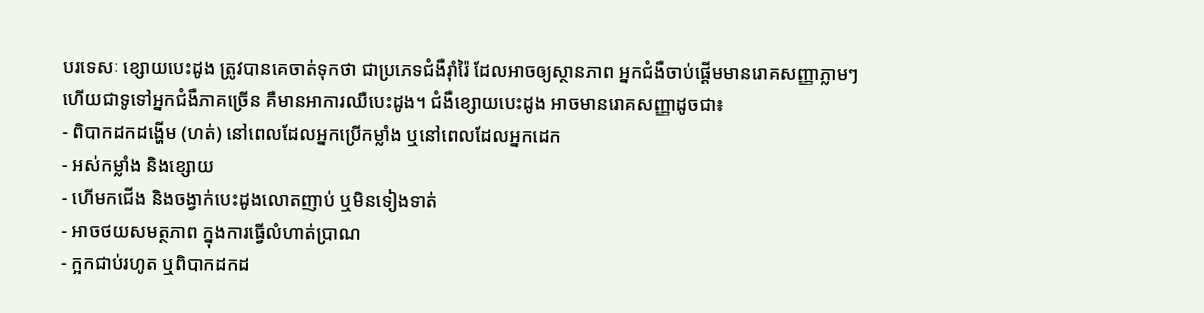បរទេសៈ ខ្សោយបេះដូង ត្រូវបានគេចាត់ទុកថា ជាប្រភេទជំងឺរុាំរ៉ៃ ដែលអាចឲ្យស្ថានភាព អ្នកជំងឺចាប់ផ្ដើមមានរោគសញ្ញាភ្លាមៗ ហើយជាទូទៅអ្នកជំងឺភាគច្រើន គឺមានអាការឈឺបេះដូង។ ជំងឺខ្សោយបេះដូង អាចមានរោគសញ្ញាដូចជា៖
- ពិបាកដកដង្ហើម (ហត់) នៅពេលដែលអ្នកប្រើកម្លាំង ឬនៅពេលដែលអ្នកដេក
- អស់កម្លាំង និងខ្សោយ
- ហើមកជើង និងចង្វាក់បេះដូងលោតញាប់ ឬមិនទៀងទាត់
- អាចថយសមត្ថភាព ក្នុងការធ្វើលំហាត់ប្រាណ
- ក្អកជាប់រហូត ឬពិបាកដកដ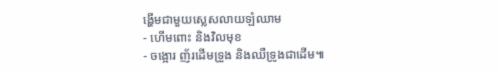ង្ហើមជាមួយស្លេសលាយឡំឈាម
- ហើមពោះ និងវិលមុខ
- ចង្អោរ ញ័រដើមទ្រូង និងឈឺទ្រូងជាដើម៕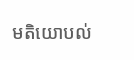មតិយោបល់